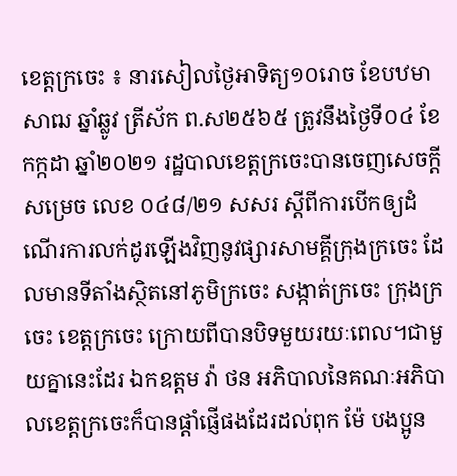ខេត្តក្រចេះ ៖ នារសៀលថ្ងៃអាទិត្យ១០រោច ខែបឋមាសាឍ ឆ្នាំឆ្លូវ ត្រីស័ក ព.ស២៥៦៥ ត្រូវនឹងថ្ងៃទី០៤ ខែកក្កដា ឆ្នាំ២០២១ រដ្ឋបាលខេត្តក្រចេះបានចេញសេចក្តីសម្រេច លេខ ០៤៨/២១ សសរ ស្តីពីការបើកឲ្យដំណើរការលក់ដូរឡើងវិញនូវផ្សារសាមគ្គីក្រុងក្រចេះ ដែលមានទីតាំងស្ថិតនៅភូមិក្រចេះ សង្កាត់ក្រចេះ ក្រុងក្រចេះ ខេត្តក្រចេះ ក្រោយពីបានបិទមួយរយៈពេល។ជាមួយគ្នានេះដែរ ឯកឧត្តម វ៉ា ថន អភិបាលនៃគណៈអភិបាលខេត្តក្រចេះក៏បានផ្តាំផ្ញើផងដែរដល់ពុក ម៉ែ បងប្អូន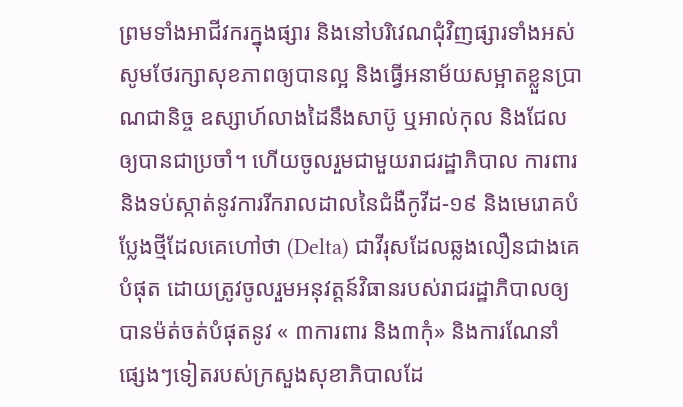ព្រមទាំងអាជីវករក្នុងផ្សារ និងនៅបរិវេណជុំវិញផ្សារទាំងអស់ សូមថែរក្សាសុខភាពឲ្យបានល្អ និងធ្វើអនាម័យសម្អាតខ្លួនប្រាណជានិច្ច ឧស្សាហ៍លាងដៃនឹងសាប៊ូ ឬអាល់កុល និងជែលឲ្យបានជាប្រចាំ។ ហើយចូលរួមជាមួយរាជរដ្ឋាភិបាល ការពារ និងទប់ស្កាត់នូវការរីករាលដាលនៃជំងឺកូវីដ-១៩ និងមេរោគបំប្លែងថ្មីដែលគេហៅថា (Delta) ជាវីរុសដែលឆ្លងលឿនជាងគេបំផុត ដោយត្រូវចូលរួមអនុវត្តន៍វិធានរបស់រាជរដ្ឋាភិបាលឲ្យបានម៉ត់ចត់បំផុតនូវ « ៣ការពារ និង៣កុំ» និងការណែនាំផ្សេងៗទៀតរបស់ក្រសួងសុខាភិបាលដែ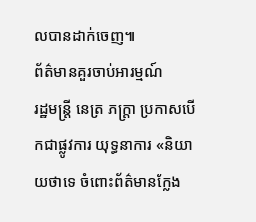លបានដាក់ចេញ៕
ព័ត៌មានគួរចាប់អារម្មណ៍
រដ្ឋមន្ត្រី នេត្រ ភក្ត្រា ប្រកាសបើកជាផ្លូវការ យុទ្ធនាការ «និយាយថាទេ ចំពោះព័ត៌មានក្លែង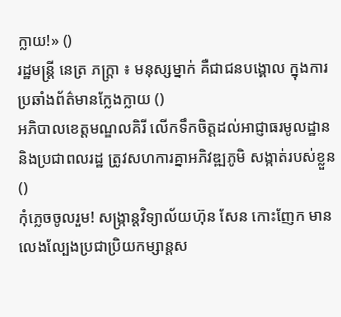ក្លាយ!» ()
រដ្ឋមន្ត្រី នេត្រ ភក្ត្រា ៖ មនុស្សម្នាក់ គឺជាជនបង្គោល ក្នុងការប្រឆាំងព័ត៌មានក្លែងក្លាយ ()
អភិបាលខេត្តមណ្ឌលគិរី លើកទឹកចិត្តដល់អាជ្ញាធរមូលដ្ឋាន និងប្រជាពលរដ្ឋ ត្រូវសហការគ្នាអភិវឌ្ឍភូមិ សង្កាត់របស់ខ្លួន ()
កុំភ្លេចចូលរួម! សង្ក្រាន្តវិទ្យាល័យហ៊ុន សែន កោះញែក មានលេងល្បែងប្រជាប្រិយកម្សាន្តស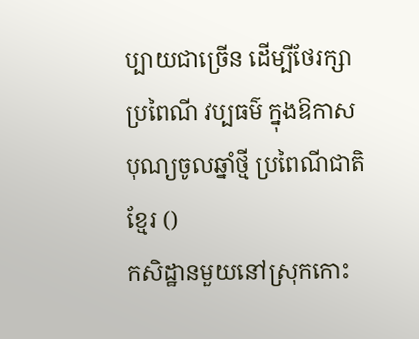ប្បាយជាច្រើន ដើម្បីថែរក្សាប្រពៃណី វប្បធម៌ ក្នុងឱកាសបុណ្យចូលឆ្នាំថ្មី ប្រពៃណីជាតិខ្មែរ ()
កសិដ្ឋានមួយនៅស្រុកកោះ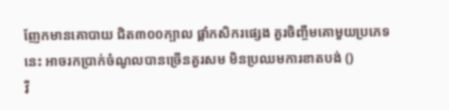ញែកមានគោបាយ ជិត៣០០ក្បាល ផ្ដាំកសិករផ្សេង គួរចិញ្ចឹមគោមួយប្រភេទនេះ អាចរកប្រាក់ចំណូលបានច្រើនគួរសម មិនប្រឈមការខាតបង់ ()
វី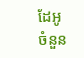ដែអូ
ចំនួន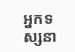អ្នកទស្សនា